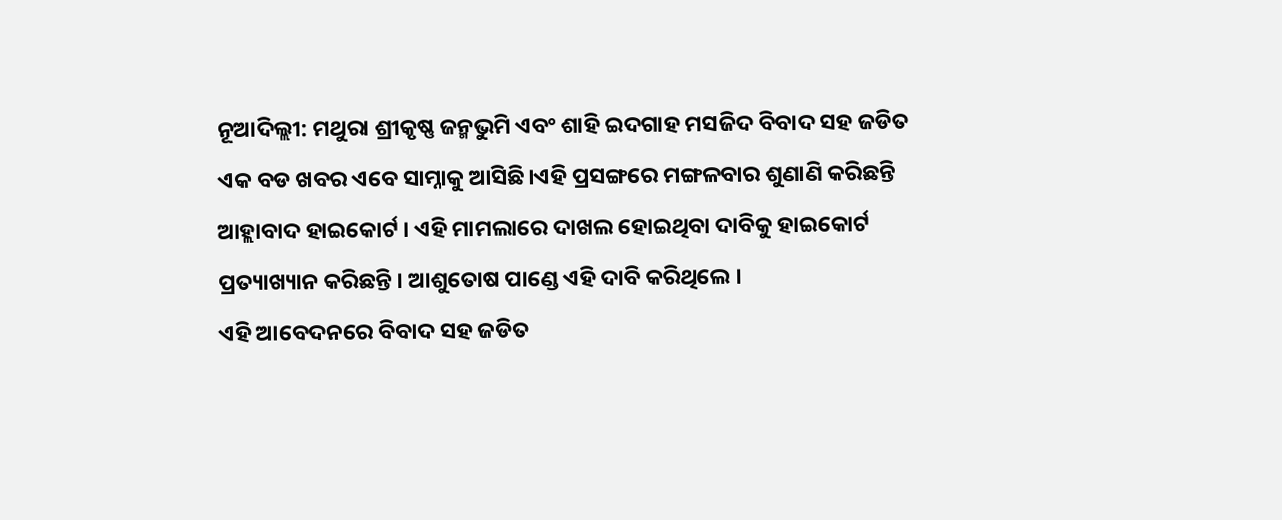ନୂଆଦିଲ୍ଲୀ: ମଥୁରା ଶ୍ରୀକୃଷ୍ଣ ଜନ୍ମଭୁମି ଏବଂ ଶାହି ଇଦଗାହ ମସଜିଦ ବିବାଦ ସହ ଜଡିତ ଏକ ବଡ ଖବର ଏବେ ସାମ୍ନାକୁ ଆସିଛି।ଏହି ପ୍ରସଙ୍ଗରେ ମଙ୍ଗଳବାର ଶୁଣାଣି କରିଛନ୍ତି ଆହ୍ଲାବାଦ ହାଇକୋର୍ଟ । ଏହି ମାମଲାରେ ଦାଖଲ ହୋଇଥିବା ଦାବିକୁ ହାଇକୋର୍ଟ ପ୍ରତ୍ୟାଖ୍ୟାନ କରିଛନ୍ତି । ଆଶୁତୋଷ ପାଣ୍ଡେ ଏହି ଦାବି କରିଥିଲେ ।
ଏହି ଆବେଦନରେ ବିବାଦ ସହ ଜଡିତ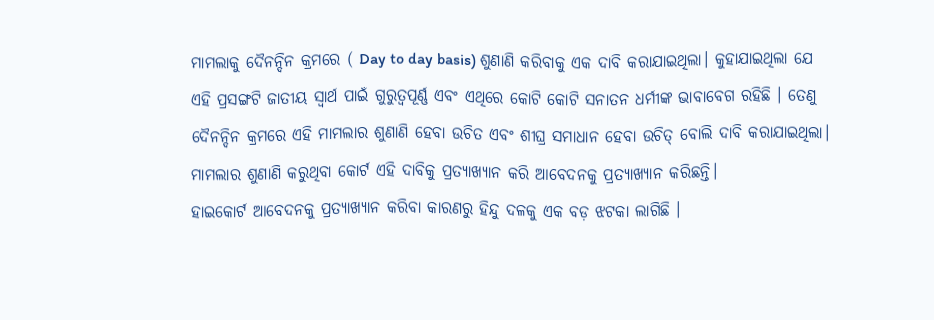ମାମଲାକୁ ଦୈନନ୍ଦିନ କ୍ରମରେ ( Day to day basis) ଶୁଣାଣି କରିବାକୁ ଏକ ଦାବି କରାଯାଇଥିଲା। କୁହାଯାଇଥିଲା ଯେ ଏହି ପ୍ରସଙ୍ଗଟି ଜାତୀୟ ସ୍ବାର୍ଥ ପାଇଁ ଗୁରୁତ୍ୱପୂର୍ଣ୍ଣ ଏବଂ ଏଥିରେ କୋଟି କୋଟି ସନାତନ ଧର୍ମୀଙ୍କ ଭାବାବେଗ ରହିଛି । ତେଣୁ ଦୈନନ୍ଦିନ କ୍ରମରେ ଏହି ମାମଲାର ଶୁଣାଣି ହେବା ଉଚିତ ଏବଂ ଶୀଘ୍ର ସମାଧାନ ହେବା ଉଚିତ୍ ବୋଲି ଦାବି କରାଯାଇଥିଲା। ମାମଲାର ଶୁଣାଣି କରୁଥିବା କୋର୍ଟ ଏହି ଦାବିକୁ ପ୍ରତ୍ୟାଖ୍ୟାନ କରି ଆବେଦନକୁ ପ୍ରତ୍ୟାଖ୍ୟାନ କରିଛନ୍ତି।
ହାଇକୋର୍ଟ ଆବେଦନକୁ ପ୍ରତ୍ୟାଖ୍ୟାନ କରିବା କାରଣରୁ ହିନ୍ଦୁ ଦଳକୁ ଏକ ବଡ଼ ଝଟକା ଲାଗିଛି ।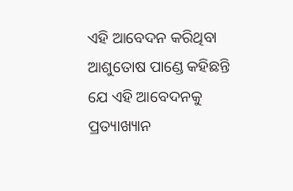ଏହି ଆବେଦନ କରିଥିବା ଆଶୁତୋଷ ପାଣ୍ଡେ କହିଛନ୍ତି ଯେ ଏହି ଆବେଦନକୁ ପ୍ରତ୍ୟାଖ୍ୟାନ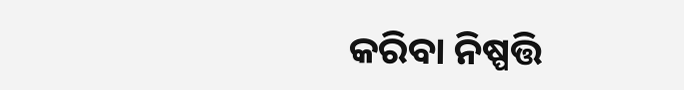କରିବା ନିଷ୍ପତ୍ତି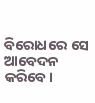ବିରୋଧରେ ସେ ଆବେଦନ କରିବେ।